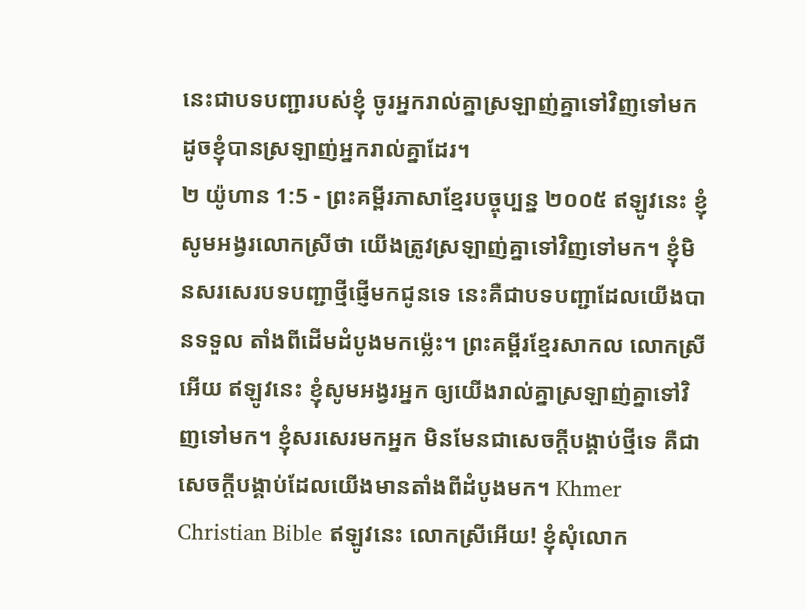នេះជាបទបញ្ជារបស់ខ្ញុំ ចូរអ្នករាល់គ្នាស្រឡាញ់គ្នាទៅវិញទៅមក ដូចខ្ញុំបានស្រឡាញ់អ្នករាល់គ្នាដែរ។
២ យ៉ូហាន 1:5 - ព្រះគម្ពីរភាសាខ្មែរបច្ចុប្បន្ន ២០០៥ ឥឡូវនេះ ខ្ញុំសូមអង្វរលោកស្រីថា យើងត្រូវស្រឡាញ់គ្នាទៅវិញទៅមក។ ខ្ញុំមិនសរសេរបទបញ្ជាថ្មីផ្ញើមកជូនទេ នេះគឺជាបទបញ្ជាដែលយើងបានទទួល តាំងពីដើមដំបូងមកម៉្លេះ។ ព្រះគម្ពីរខ្មែរសាកល លោកស្រីអើយ ឥឡូវនេះ ខ្ញុំសូមអង្វរអ្នក ឲ្យយើងរាល់គ្នាស្រឡាញ់គ្នាទៅវិញទៅមក។ ខ្ញុំសរសេរមកអ្នក មិនមែនជាសេចក្ដីបង្គាប់ថ្មីទេ គឺជាសេចក្ដីបង្គាប់ដែលយើងមានតាំងពីដំបូងមក។ Khmer Christian Bible ឥឡូវនេះ លោកស្រីអើយ! ខ្ញុំសុំលោក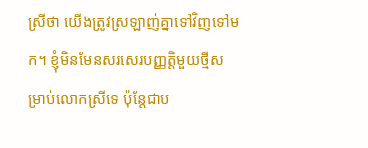ស្រីថា យើងត្រូវស្រឡាញ់គ្នាទៅវិញទៅមក។ ខ្ញុំមិនមែនសរសេរបញ្ញត្ដិមួយថ្មីសម្រាប់លោកស្រីទេ ប៉ុន្ដែជាប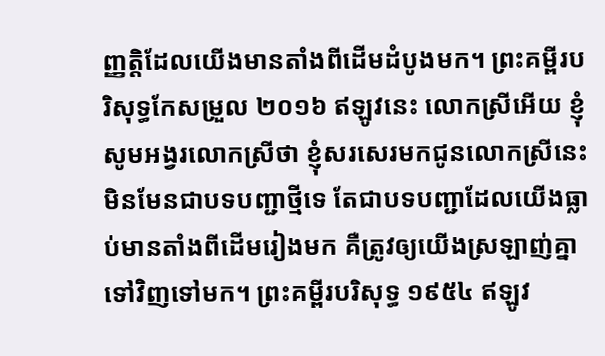ញ្ញត្ដិដែលយើងមានតាំងពីដើមដំបូងមក។ ព្រះគម្ពីរបរិសុទ្ធកែសម្រួល ២០១៦ ឥឡូវនេះ លោកស្រីអើយ ខ្ញុំសូមអង្វរលោកស្រីថា ខ្ញុំសរសេរមកជូនលោកស្រីនេះ មិនមែនជាបទបញ្ជាថ្មីទេ តែជាបទបញ្ជាដែលយើងធ្លាប់មានតាំងពីដើមរៀងមក គឺត្រូវឲ្យយើងស្រឡាញ់គ្នាទៅវិញទៅមក។ ព្រះគម្ពីរបរិសុទ្ធ ១៩៥៤ ឥឡូវ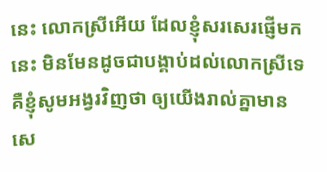នេះ លោកស្រីអើយ ដែលខ្ញុំសរសេរផ្ញើមកនេះ មិនមែនដូចជាបង្គាប់ដល់លោកស្រីទេ គឺខ្ញុំសូមអង្វរវិញថា ឲ្យយើងរាល់គ្នាមានសេ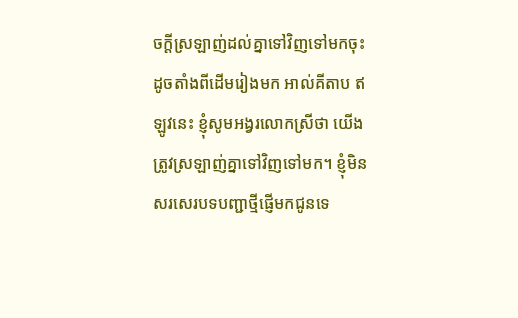ចក្ដីស្រឡាញ់ដល់គ្នាទៅវិញទៅមកចុះ ដូចតាំងពីដើមរៀងមក អាល់គីតាប ឥឡូវនេះ ខ្ញុំសូមអង្វរលោកស្រីថា យើងត្រូវស្រឡាញ់គ្នាទៅវិញទៅមក។ ខ្ញុំមិនសរសេរបទបញ្ជាថ្មីផ្ញើមកជូនទេ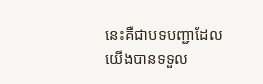នេះគឺជាបទបញ្ជាដែលយើងបានទទួល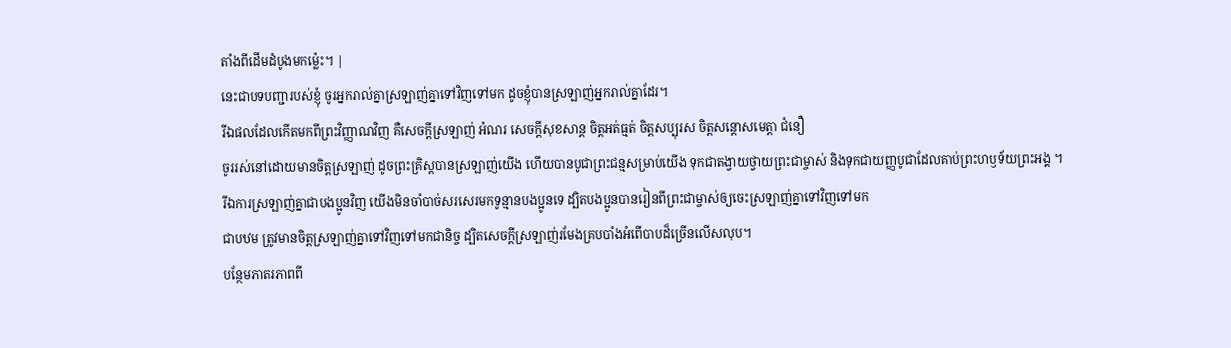តាំងពីដើមដំបូងមកម៉្លេះ។ |
នេះជាបទបញ្ជារបស់ខ្ញុំ ចូរអ្នករាល់គ្នាស្រឡាញ់គ្នាទៅវិញទៅមក ដូចខ្ញុំបានស្រឡាញ់អ្នករាល់គ្នាដែរ។
រីឯផលដែលកើតមកពីព្រះវិញ្ញាណវិញ គឺសេចក្ដីស្រឡាញ់ អំណរ សេចក្ដីសុខសាន្ត ចិត្តអត់ធ្មត់ ចិត្តសប្បុរស ចិត្តសន្ដោសមេត្តា ជំនឿ
ចូររស់នៅដោយមានចិត្តស្រឡាញ់ ដូចព្រះគ្រិស្តបានស្រឡាញ់យើង ហើយបានបូជាព្រះជន្មសម្រាប់យើង ទុកជាតង្វាយថ្វាយព្រះជាម្ចាស់ និងទុកជាយញ្ញបូជាដែលគាប់ព្រះហឫទ័យព្រះអង្គ ។
រីឯការស្រឡាញ់គ្នាជាបងប្អូនវិញ យើងមិនចាំបាច់សរសេរមកទូន្មានបងប្អូនទេ ដ្បិតបងប្អូនបានរៀនពីព្រះជាម្ចាស់ឲ្យចេះស្រឡាញ់គ្នាទៅវិញទៅមក
ជាបឋម ត្រូវមានចិត្តស្រឡាញ់គ្នាទៅវិញទៅមកជានិច្ច ដ្បិតសេចក្ដីស្រឡាញ់រមែងគ្របបាំងអំពើបាបដ៏ច្រើនលើសលុប។
បន្ថែមភាតរភាពពី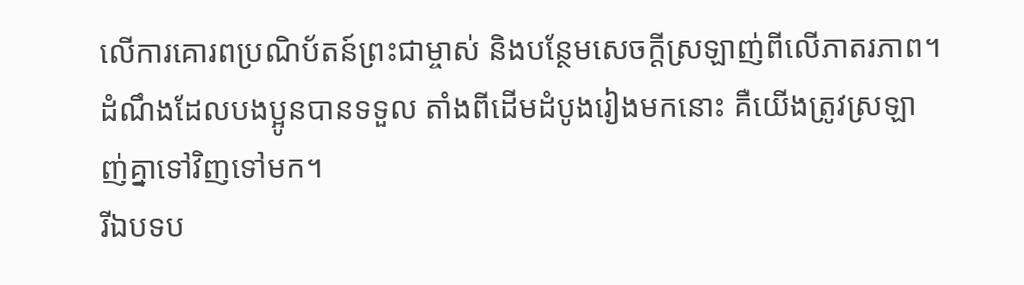លើការគោរពប្រណិប័តន៍ព្រះជាម្ចាស់ និងបន្ថែមសេចក្ដីស្រឡាញ់ពីលើភាតរភាព។
ដំណឹងដែលបងប្អូនបានទទួល តាំងពីដើមដំបូងរៀងមកនោះ គឺយើងត្រូវស្រឡាញ់គ្នាទៅវិញទៅមក។
រីឯបទប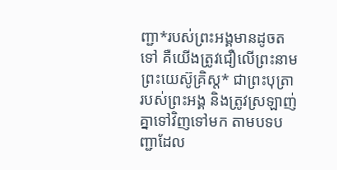ញ្ជា*របស់ព្រះអង្គមានដូចតទៅ គឺយើងត្រូវជឿលើព្រះនាមព្រះយេស៊ូគ្រិស្ត* ជាព្រះបុត្រារបស់ព្រះអង្គ និងត្រូវស្រឡាញ់គ្នាទៅវិញទៅមក តាមបទបញ្ជាដែល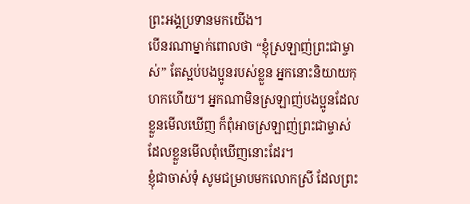ព្រះអង្គប្រទានមកយើង។
បើនរណាម្នាក់ពោលថា “ខ្ញុំស្រឡាញ់ព្រះជាម្ចាស់” តែស្អប់បងប្អូនរបស់ខ្លួន អ្នកនោះនិយាយកុហកហើយ។ អ្នកណាមិនស្រឡាញ់បងប្អូនដែលខ្លួនមើលឃើញ ក៏ពុំអាចស្រឡាញ់ព្រះជាម្ចាស់ដែលខ្លួនមើលពុំឃើញនោះដែរ។
ខ្ញុំជាចាស់ទុំ សូមជម្រាបមកលោកស្រី ដែលព្រះ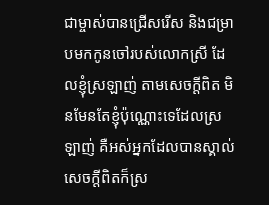ជាម្ចាស់បានជ្រើសរើស និងជម្រាបមកកូនចៅរបស់លោកស្រី ដែលខ្ញុំស្រឡាញ់ តាមសេចក្ដីពិត មិនមែនតែខ្ញុំប៉ុណ្ណោះទេដែលស្រឡាញ់ គឺអស់អ្នកដែលបានស្គាល់សេចក្ដីពិតក៏ស្រ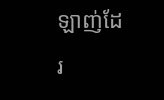ឡាញ់ដែរ